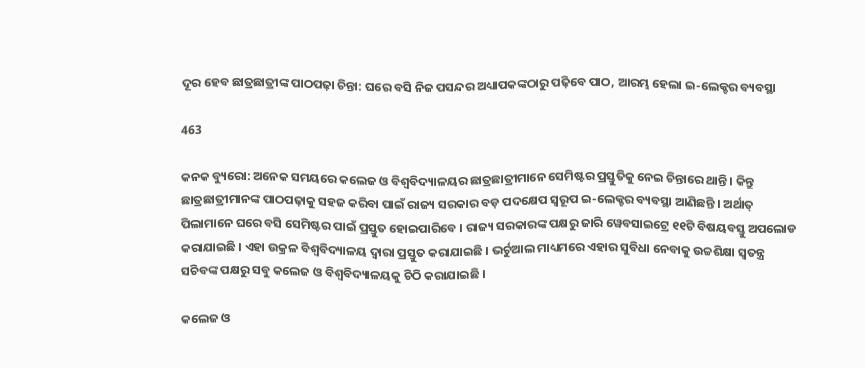ଦୂର ହେବ ଛାତ୍ରଛାତ୍ରୀଙ୍କ ପାଠପଢ଼ା ଚିନ୍ତା: ଘରେ ବସି ନିଜ ପସନ୍ଦର ଅଧ୍ୟାପକଙ୍କଠାରୁ ପଢ଼ିବେ ପାଠ, ଆରମ୍ଭ ହେଲା ଇ-ଲେକ୍ଚର ବ୍ୟବସ୍ଥା

463

କନକ ବ୍ୟୁରୋ: ଅନେକ ସମୟରେ କଲେଜ ଓ ବିଶ୍ୱବିଦ୍ୟାଳୟର ଛାତ୍ରଛାତ୍ରୀମାନେ ସେମିଷ୍ଟର ପ୍ରସ୍ତୁତିକୁ ନେଇ ଚିନ୍ତାରେ ଥାନ୍ତି । କିନ୍ତୁ ଛାତ୍ରଛାତ୍ରୀମାନଙ୍କ ପାଠପଢ଼ାକୁ ସହଜ କରିବା ପାଇଁ ରାଜ୍ୟ ସରକାର ବଡ଼ ପଦକ୍ଷେପ ସ୍ୱରୂପ ଇ-ଲେକ୍ଚର ବ୍ୟବସ୍ଥା ଆଣିଛନ୍ତି । ଅର୍ଥାତ୍ ପିଲାମାନେ ଘରେ ବସି ସେମିଷ୍ଟର ପାଇଁ ପ୍ରସ୍ତୁତ ହୋଇପାରିବେ । ରାଜ୍ୟ ସରକାରଙ୍କ ପକ୍ଷରୁ ଜାରି ୱେବସାଇଟ୍ରେ ୧୧ଟି ବିଷୟବସ୍ତୁ ଅପଲୋଡ କରାଯାଇଛି । ଏହା ଉକ୍ରଳ ବିଶ୍ୱବିଦ୍ୟାଳୟ ଦ୍ୱାରା ପ୍ରସ୍ତୁତ କରାଯାଇଛି । ଭର୍ଚୁଆଲ ମାଧ୍ୟମରେ ଏହାର ସୁବିଧା ନେବାକୁ ଉଚ୍ଚଶିକ୍ଷା ସ୍ୱତନ୍ତ୍ର ସଚିବଙ୍କ ପକ୍ଷରୁ ସବୁ କଲେଜ ଓ ବିଶ୍ୱବିଦ୍ୟାଳୟକୁ ଚିଠି କରାଯାଇଛି ।

କଲେଜ ଓ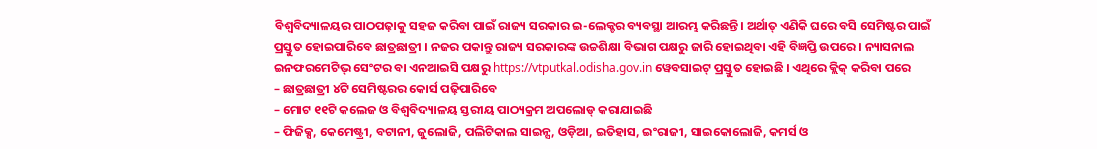ବିଶ୍ୱବିଦ୍ୟାଳୟର ପାଠପଢ଼ାକୁ ସହଜ କରିବା ପାଇଁ ରାଜ୍ୟ ସରକାର ଇ-ଲେକ୍ଚର ବ୍ୟବସ୍ଥା ଆରମ୍ଭ କରିଛନ୍ତି । ଅର୍ଥାତ୍ ଏଣିକି ଘରେ ବସି ସେମିଷ୍ଟର ପାଇଁ ପ୍ରସ୍ତୁତ ହୋଇପାରିବେ ଛାତ୍ରଛାତ୍ରୀ । ନଜର ପକାନ୍ତୁ ରାଜ୍ୟ ସରକାରଙ୍କ ଉଚ୍ଚଶିକ୍ଷା ବିଭାଗ ପକ୍ଷରୁ ଜାରି ହୋଇଥିବା ଏହି ବିଜ୍ଞପ୍ତି ଉପରେ । ନ୍ୟାସନାଲ ଇନଫରମେଟିଭ୍ ସେଂଟର ବା ଏନଆଇସି ପକ୍ଷରୁ https://vtputkal.odisha.gov.in ୱେବସାଇଟ୍ ପ୍ରସ୍ତୁତ ହୋଇଛି । ଏଥିରେ କ୍ଲିକ୍ କରିବା ପରେ
– ଛାତ୍ରଛାତ୍ରୀ ୪ଟି ସେମିଷ୍ଟରର କୋର୍ସ ପଢ଼ିପାରିବେ
– ମୋଟ ୧୧ଟି କଲେଜ ଓ ବିଶ୍ୱବିଦ୍ୟାଳୟ ସ୍ତରୀୟ ପାଠ୍ୟକ୍ରମ ଅପଲୋଡ୍ କରାଯାଇଛି
– ଫିଜିକ୍ସ, କେମେଷ୍ଟ୍ରୀ, ବଟାନୀ, ଜୁଲୋଜି, ପଲିଟିକାଲ ସାଇନ୍ସ, ଓଡ଼ିଆ, ଇତିହାସ, ଇଂରାଜୀ, ସାଇକୋଲୋଜି, କମର୍ସ ଓ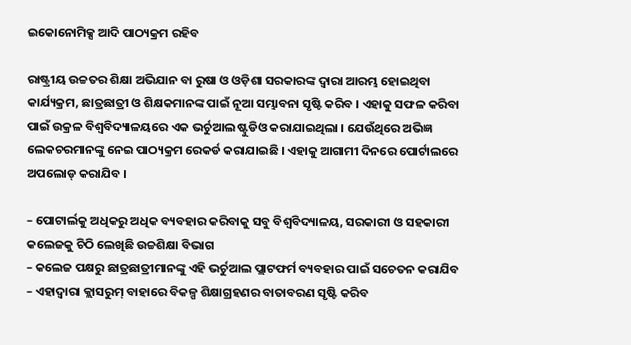ଇକୋନୋମିକ୍ସ ଆଦି ପାଠ୍ୟକ୍ରମ ରହିବ

ରାଷ୍ଟ୍ରୀୟ ଉଚ୍ଚତର ଶିକ୍ଷା ଅଭିଯାନ ବା ରୁଷା ଓ ଓଡ଼ିଶା ସରକାରଙ୍କ ଦ୍ୱାରା ଆରମ୍ଭ ହୋଇଥିବା କାର୍ଯ୍ୟକ୍ରମ, ଛାତ୍ରଛାତ୍ରୀ ଓ ଶିକ୍ଷକମାନଙ୍କ ପାଇଁ ନୂଆ ସମ୍ଭାବନା ସୃଷ୍ଟି କରିବ । ଏହାକୁ ସଫଳ କରିବା ପାଇଁ ଉକ୍ରଳ ବିଶ୍ୱବିଦ୍ୟାଳୟରେ ଏକ ଭର୍ଚୁଆଲ ଷ୍ଟୁଡିଓ କରାଯାଇଥିଲା । ଯେଉଁଥିରେ ଅଭିଜ୍ଞ ଲେକଚରମାନଙ୍କୁ ନେଇ ପାଠ୍ୟକ୍ରମ ରେକର୍ଡ କରାଯାଇଛି । ଏହାକୁ ଆଗାମୀ ଦିନରେ ପୋର୍ଟାଲରେ ଅପଲୋଡ୍ କରାଯିବ ।

– ପୋଟାର୍ଲକୁ ଅଧିକରୁ ଅଧିକ ବ୍ୟବହାର କରିବାକୁ ସବୁ ବିଶ୍ୱବିଦ୍ୟାଳୟ, ସରକାରୀ ଓ ସହକାରୀ କଲେଜକୁ ଚିଠି ଲେଖିଛି ଉଚ୍ଚଶିକ୍ଷା ବିଭାଗ
– କଲେଜ ପକ୍ଷରୁ ଛାତ୍ରଛାତ୍ରୀମାନଙ୍କୁ ଏହି ଭର୍ଚୁଆଲ ପ୍ଲାଟଫର୍ମ ବ୍ୟବହାର ପାଇଁ ସଚେତନ କରାଯିବ
– ଏହାଦ୍ୱାରା କ୍ଲାସରୁମ୍ ବାହାରେ ବିକଳ୍ପ ଶିକ୍ଷାଗ୍ରହଣର ବାତାବରଣ ସୃଷ୍ଟି କରିବ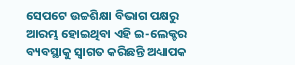ସେପଟେ ଉଚ୍ଚଶିକ୍ଷା ବିଭାଗ ପକ୍ଷରୁ ଆରମ୍ଭ ହୋଇଥିବା ଏହି ଇ-ଲେକ୍ଚର ବ୍ୟବସ୍ଥାକୁ ସ୍ୱାଗତ କରିଛନ୍ତି ଅଧ୍ୟାପକ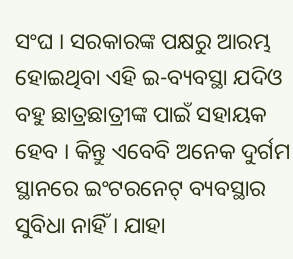ସଂଘ । ସରକାରଙ୍କ ପକ୍ଷରୁ ଆରମ୍ଭ ହୋଇଥିବା ଏହି ଇ-ବ୍ୟବସ୍ଥା ଯଦିଓ ବହୁ ଛାତ୍ରଛାତ୍ରୀଙ୍କ ପାଇଁ ସହାୟକ ହେବ । କିନ୍ତୁ ଏବେବି ଅନେକ ଦୁର୍ଗମ ସ୍ଥାନରେ ଇଂଟରନେଟ୍ ବ୍ୟବସ୍ଥାର ସୁବିଧା ନାହିଁ । ଯାହା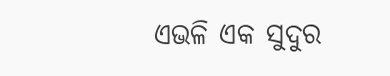ଏଭଳି ଏକ ସୁଦୁର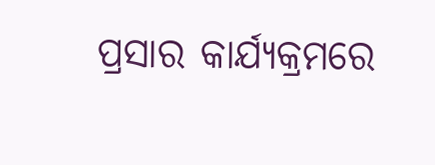ପ୍ରସାର କାର୍ଯ୍ୟକ୍ରମରେ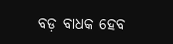ବଡ଼ ବାଧକ ହେବ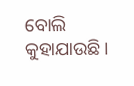ବୋଲି କୁହାଯାଉଛି ।